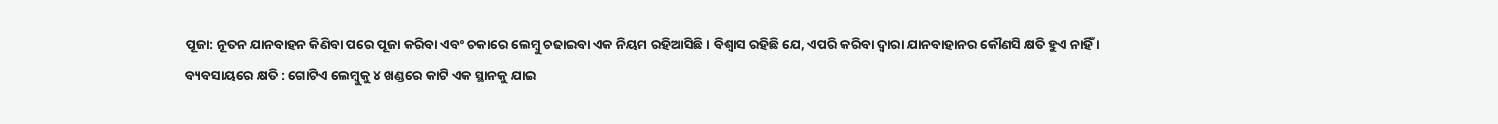ପୂଜା: ନୂତନ ଯାନବାହନ କିଣିବା ପରେ ପୂଜା କରିବା ଏବଂ ଚକାରେ ଲେମ୍ୱୁ ଚଢାଇବା ଏକ ନିୟମ ରହିଆସିଛି । ବିଶ୍ୱାସ ରହିଛି ଯେ, ଏପରି କରିବା ଦ୍ୱାରା ଯାନବାହାନର କୌଣସି କ୍ଷତି ହୁଏ ନାହିଁ ।
ବ୍ୟବସାୟରେ କ୍ଷତି : ଗୋଟିଏ ଲେମ୍ବୁକୁ ୪ ଖଣ୍ଡରେ କାଟି ଏକ ସ୍ଥାନକୁ ଯାଇ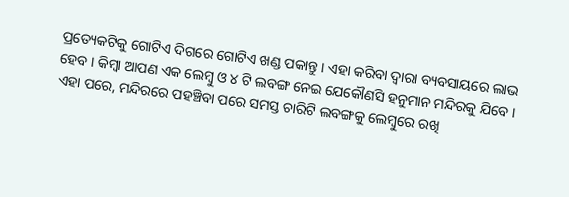ପ୍ରତ୍ୟେକଟିକୁ ଗୋଟିଏ ଦିଗରେ ଗୋଟିଏ ଖଣ୍ଡ ପକାନ୍ତୁ । ଏହା କରିବା ଦ୍ୱାରା ବ୍ୟବସାୟରେ ଲାଭ ହେବ । କିମ୍ବା ଆପଣ ଏକ ଲେମ୍ବୁ ଓ ୪ ଟି ଲବଙ୍ଗ ନେଇ ଯେକୌଣସି ହନୁମାନ ମନ୍ଦିରକୁ ଯିବେ । ଏହା ପରେ, ମନ୍ଦିରରେ ପହଞ୍ଚିବା ପରେ ସମସ୍ତ ଚାରିଟି ଲବଙ୍ଗକୁ ଲେମ୍ବୁରେ ରଖି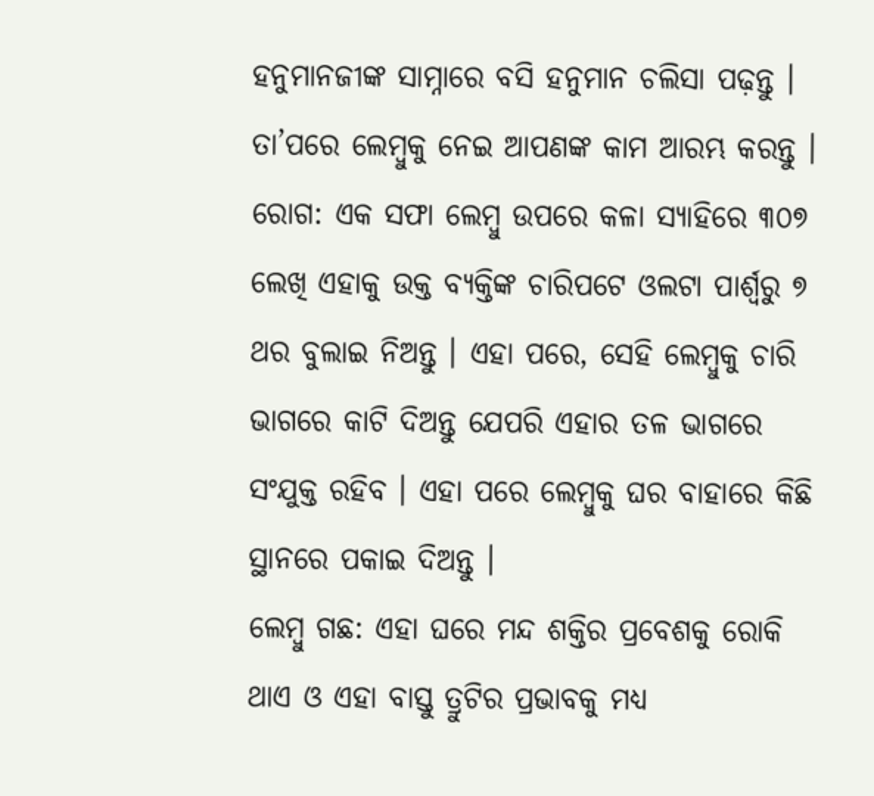ହନୁମାନଜୀଙ୍କ ସାମ୍ନାରେ ବସି ହନୁମାନ ଚଲିସା ପଢ଼ନ୍ତୁ । ତା’ପରେ ଲେମ୍ବୁକୁ ନେଇ ଆପଣଙ୍କ କାମ ଆରମ୍ଭ କରନ୍ତୁ ।
ରୋଗ: ଏକ ସଫା ଲେମ୍ବୁ ଉପରେ କଳା ସ୍ୟାହିରେ ୩୦୭ ଲେଖି ଏହାକୁ ଉକ୍ତ ବ୍ୟକ୍ତିଙ୍କ ଚାରିପଟେ ଓଲଟା ପାର୍ଶ୍ୱରୁ ୭ ଥର ବୁଲାଇ ନିଅନ୍ତୁ । ଏହା ପରେ, ସେହି ଲେମ୍ବୁକୁ ଚାରି ଭାଗରେ କାଟି ଦିଅନ୍ତୁ ଯେପରି ଏହାର ତଳ ଭାଗରେ ସଂଯୁକ୍ତ ରହିବ । ଏହା ପରେ ଲେମ୍ବୁକୁ ଘର ବାହାରେ କିଛି ସ୍ଥାନରେ ପକାଇ ଦିଅନ୍ତୁ ।
ଲେମ୍ବୁ ଗଛ: ଏହା ଘରେ ମନ୍ଦ ଶକ୍ତିର ପ୍ରବେଶକୁ ରୋକି ଥାଏ ଓ ଏହା ବାସ୍ତୁ ତ୍ରୁଟିର ପ୍ରଭାବକୁ ମଧ୍ୟ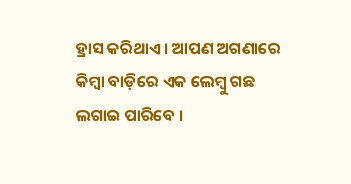ହ୍ରାସ କରିଥାଏ । ଆପଣ ଅଗଣାରେ କିମ୍ୱା ବାଡ଼ିରେ ଏକ ଲେମ୍ବୁ ଗଛ ଲଗାଇ ପାରିବେ ।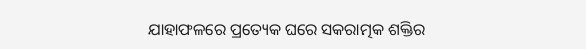ଯାହାଫଳରେ ପ୍ରତ୍ୟେକ ଘରେ ସକରାତ୍ମକ ଶକ୍ତିର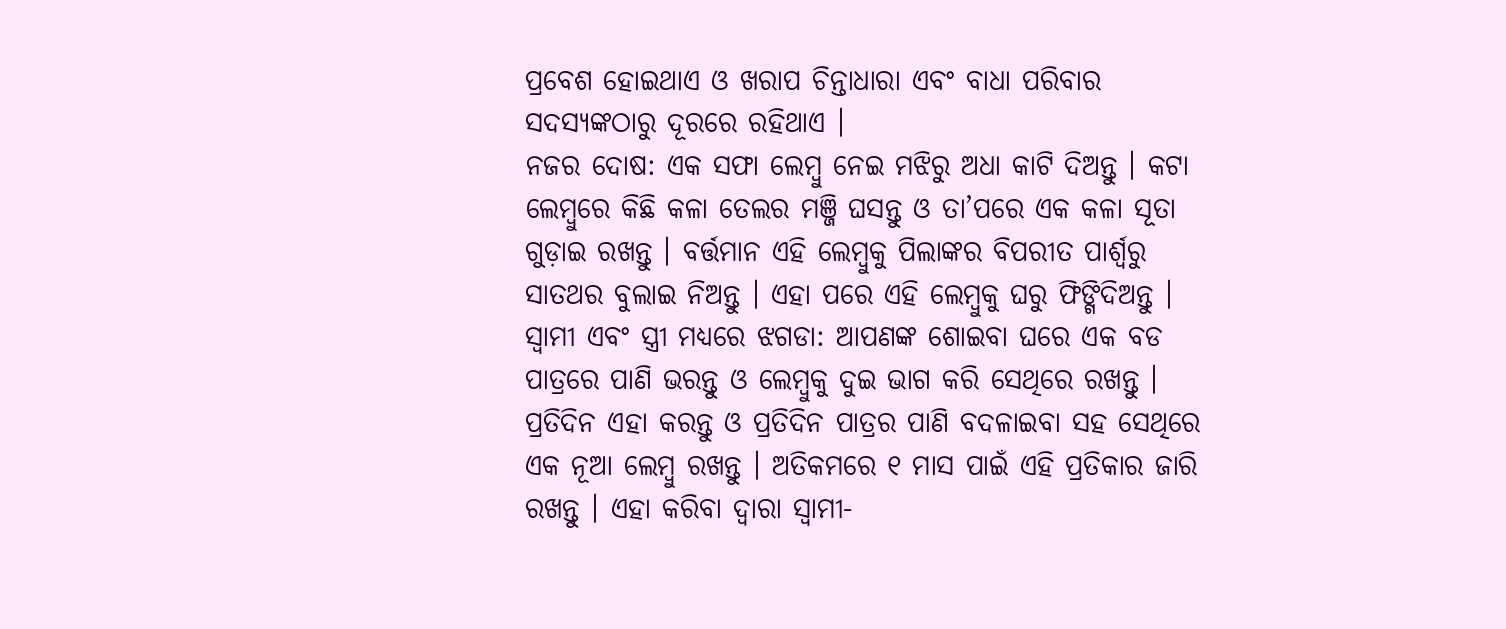ପ୍ରବେଶ ହୋଇଥାଏ ଓ ଖରାପ ଚିନ୍ତାଧାରା ଏବଂ ବାଧା ପରିବାର ସଦସ୍ୟଙ୍କଠାରୁ ଦୂରରେ ରହିଥାଏ ।
ନଜର ଦୋଷ: ଏକ ସଫା ଲେମ୍ବୁ ନେଇ ମଝିରୁ ଅଧା କାଟି ଦିଅନ୍ତୁ । କଟା ଲେମ୍ବୁରେ କିଛି କଳା ତେଲର ମଞ୍ଜି ଘସନ୍ତୁ ଓ ତା’ପରେ ଏକ କଳା ସୂତା ଗୁଡ଼ାଇ ରଖନ୍ତୁ । ବର୍ତ୍ତମାନ ଏହି ଲେମ୍ବୁକୁ ପିଲାଙ୍କର ବିପରୀତ ପାର୍ଶ୍ୱରୁ ସାତଥର ବୁଲାଇ ନିଅନ୍ତୁ । ଏହା ପରେ ଏହି ଲେମ୍ବୁକୁ ଘରୁ ଫିଙ୍ଗିଦିଅନ୍ତୁ ।
ସ୍ୱାମୀ ଏବଂ ସ୍ତ୍ରୀ ମଧ୍ୟରେ ଝଗଡା: ଆପଣଙ୍କ ଶୋଇବା ଘରେ ଏକ ବଡ ପାତ୍ରରେ ପାଣି ଭରନ୍ତୁ ଓ ଲେମ୍ବୁକୁ ଦୁଇ ଭାଗ କରି ସେଥିରେ ରଖନ୍ତୁ । ପ୍ରତିଦିନ ଏହା କରନ୍ତୁ ଓ ପ୍ରତିଦିନ ପାତ୍ରର ପାଣି ବଦଳାଇବା ସହ ସେଥିରେ ଏକ ନୂଆ ଲେମ୍ବୁ ରଖନ୍ତୁ । ଅତିକମରେ ୧ ମାସ ପାଇଁ ଏହି ପ୍ରତିକାର ଜାରି ରଖନ୍ତୁ । ଏହା କରିବା ଦ୍ୱାରା ସ୍ୱାମୀ-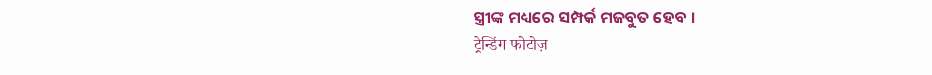ସ୍ତ୍ରୀଙ୍କ ମଧ୍ୟରେ ସମ୍ପର୍କ ମଜବୁତ ହେବ ।
ट्रेन्डिंग फोटोज़